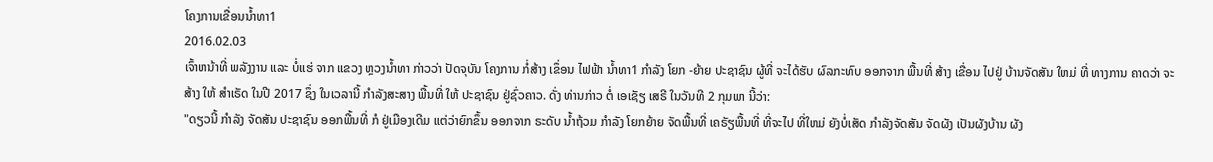ໂຄງການເຂື່ອນນໍ້າທາ1
2016.02.03
ເຈົ້າຫນ້າທີ່ ພລັງງານ ແລະ ບໍ່ແຮ່ ຈາກ ແຂວງ ຫຼວງນ້ຳທາ ກ່າວວ່າ ປັດຈຸບັນ ໂຄງການ ກໍ່ສ້າງ ເຂຶ່ອນ ໄຟຟ້າ ນ້ຳທາ1 ກຳລັງ ໂຍກ -ຍ້າຍ ປະຊາຊົນ ຜູ້ທີ່ ຈະໄດ້ຮັບ ຜົລກະທົບ ອອກຈາກ ພື້ນທີ່ ສ້າງ ເຂື່ອນ ໄປຢູ່ ບ້ານຈັດສັນ ໃຫມ່ ທີ່ ທາງການ ຄາດວ່າ ຈະສ້າງ ໃຫ້ ສຳເຣັດ ໃນປີ 2017 ຊຶ່ງ ໃນເວລານີ້ ກຳລັງສະສາງ ພື້ນທີ່ ໃຫ້ ປະຊາຊົນ ຢູ່ຊົ່ວຄາວ. ດັ່ງ ທ່ານກ່າວ ຕໍ່ ເອເຊັຽ ເສຣີ ໃນວັນທີ 2 ກຸມພາ ນີ້ວ່າ:
"ດຽວນີ້ ກຳລັງ ຈັດສັນ ປະຊາຊົນ ອອກພື້ນທີ່ ກໍ ຢູ່ເມືອງເດີມ ແຕ່ວ່າຍົກຂຶ້ນ ອອກຈາກ ຣະດັບ ນ້ຳຖ້ວມ ກຳລັງ ໂຍກຍ້າຍ ຈັດພື້ນທີ່ ເຄຣັຽພື້ນທີ່ ທີ່ຈະໄປ ທີ່ໃຫມ່ ຍັງບໍ່ເສັດ ກຳລັງຈັດສັນ ຈັດຜັງ ເປັນຜັງບ້ານ ຜັງ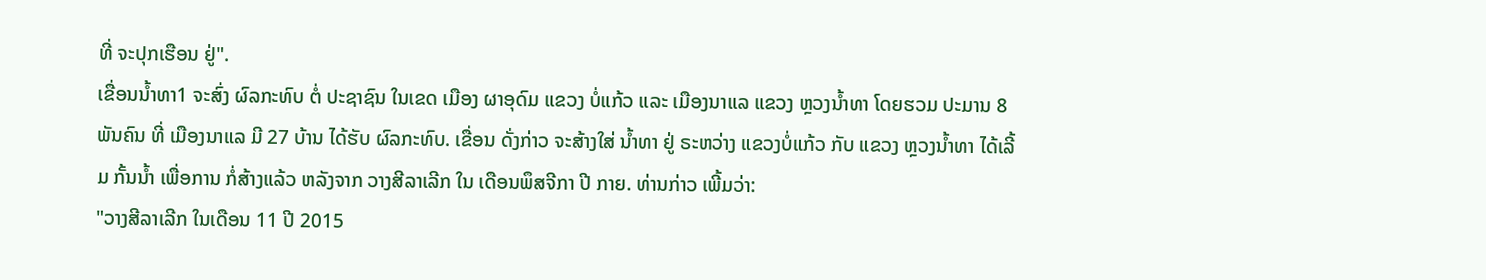ທີ່ ຈະປຸກເຮືອນ ຢູ່".
ເຂື່ອນນ້ຳທາ1 ຈະສົ່ງ ຜົລກະທົບ ຕໍ່ ປະຊາຊົນ ໃນເຂດ ເມືອງ ຜາອຸດົມ ແຂວງ ບໍ່ແກ້ວ ແລະ ເມືອງນາແລ ແຂວງ ຫຼວງນ້ຳທາ ໂດຍຮວມ ປະມານ 8 ພັນຄົນ ທີ່ ເມືອງນາແລ ມີ 27 ບ້ານ ໄດ້ຮັບ ຜົລກະທົບ. ເຂື່ອນ ດັ່ງກ່າວ ຈະສ້າງໃສ່ ນ້ຳທາ ຢູ່ ຣະຫວ່າງ ແຂວງບໍ່ແກ້ວ ກັບ ແຂວງ ຫຼວງນ້ຳທາ ໄດ້ເລີ້ມ ກັ້ນນ້ຳ ເພື່ອການ ກໍ່ສ້າງແລ້ວ ຫລັງຈາກ ວາງສີລາເລີກ ໃນ ເດືອນພຶສຈີກາ ປີ ກາຍ. ທ່ານກ່າວ ເພີ້ມວ່າ:
"ວາງສີລາເລີກ ໃນເດືອນ 11 ປີ 2015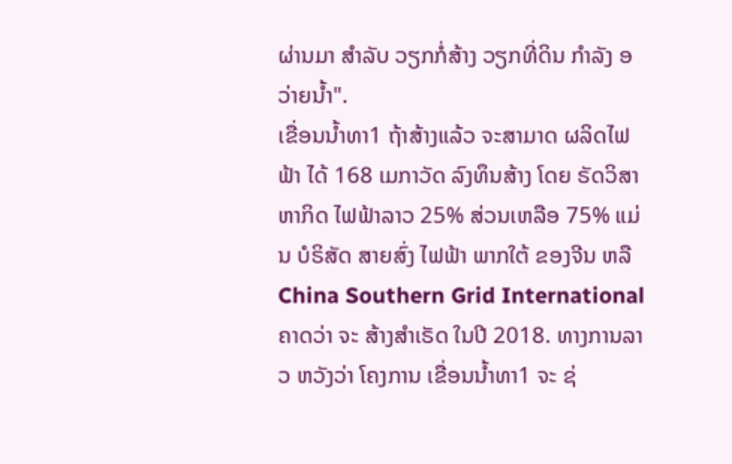ຜ່ານມາ ສຳລັບ ວຽກກໍ່ສ້າງ ວຽກທີ່ດິນ ກຳລັງ ອວ່າຍນໍ້າ".
ເຂື່ອນນ້ຳທາ1 ຖ້າສ້າງແລ້ວ ຈະສາມາດ ຜລິດໄຟຟ້າ ໄດ້ 168 ເມກາວັດ ລົງທຶນສ້າງ ໂດຍ ຣັດວິສາຫາກິດ ໄຟຟ້າລາວ 25% ສ່ວນເຫລືອ 75% ແມ່ນ ບໍຣິສັດ ສາຍສົ່ງ ໄຟຟ້າ ພາກໃຕ້ ຂອງຈີນ ຫລື China Southern Grid International ຄາດວ່າ ຈະ ສ້າງສຳເຣັດ ໃນປີ 2018. ທາງການລາວ ຫວັງວ່າ ໂຄງການ ເຂື່ອນນ້ຳທາ1 ຈະ ຊ່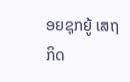ອຍຊຸກຍູ້ ເສຖກິດ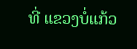ທີ່ ແຂວງບໍ່ແກ້ວ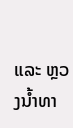ແລະ ຫຼວງນ້ຳທາ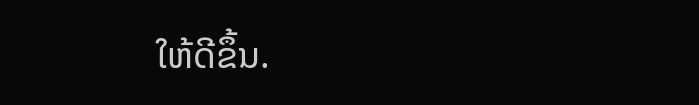ໃຫ້ດີຂຶ້ນ.